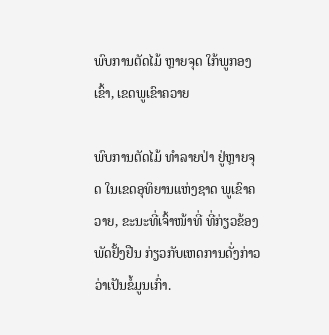ພົບການຕັດໄມ້ ຫຼາຍຈຸດ ໃກ້ພູກອງເຂົ້າ, ເຂດພູເຂົາຄວາຍ

ພົບການຕັດໄມ້ ທຳລາຍປ່າ ຢູ່ຫຼາຍຈຸດ ໃນເຂດອຸທິຍານແຫ່ງຊາດ ພູເຂົາຄວາຍ, ຂະນະທີ່ເຈົ້າໜ້າທີ່ ທີ່ກ່ຽວຂ້ອງ ພັດຢັ້ງຢືນ ກ່ຽວກັບເຫດການດັ່ງກ່າວ ວ່າເປັນຂໍ້ມູນເກົ່າ.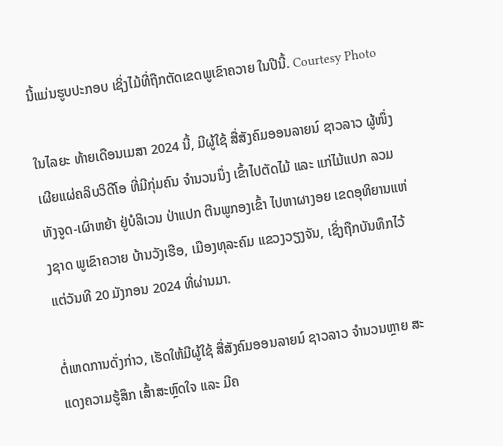ນີ້ແມ່ນຮູບປະກອບ ເຊິ່ງໄມ້ທີ່ຖືກຕັດເຂດພູເຂົາຄວາຍ ໃນປີນີ້. Courtesy Photo

ໃນໄລຍະ ທ້າຍເດືອນເມສາ 2024 ນີ້, ມີຜູ້ໃຊ້ ສື່ສັງຄົມອອນລາຍນ໌ ຊາວລາວ ຜູ້ໜຶ່ງ ເຜີຍແຜ່ຄລິບວິດີໂອ ທີ່ມີກຸ່ມຄົນ ຈຳນວນນຶ່ງ ເຂົ້າໄປຕັດໄມ້ ແລະ ແກ່ໄມ້ແປກ ລວມທັງຈູດ-ເຜົາຫຍ້າ ຢູ່ບໍລິເວນ ປ່າແປກ ຕີນພູກອງເຂົ້າ ໄປຫາຜາງອຍ ເຂດອຸທິຍານແຫ່ງຊາດ ພູເຂົາຄວາຍ ບ້ານວັງເຮືອ, ເມືອງທຸລະຄົມ ແຂວງວຽງຈັນ, ເຊິ່ງຖືກບັນທຶກໄວ້ ແຕ່ວັນທີ 20 ມັງກອນ 2024 ທີ່ຜ່ານມາ.

ຕໍ່ເຫດການດັ່ງກ່າວ, ເຮັດໃຫ້ມີຜູ້ໃຊ້ ສື່ສັງຄົມອອນລາຍນ໌ ຊາວລາວ ຈຳນວນຫຼາຍ ສະແດງຄວາມຮູ້ສຶກ ເສົ້າສະຫຼົດໃຈ ແລະ ມີຄ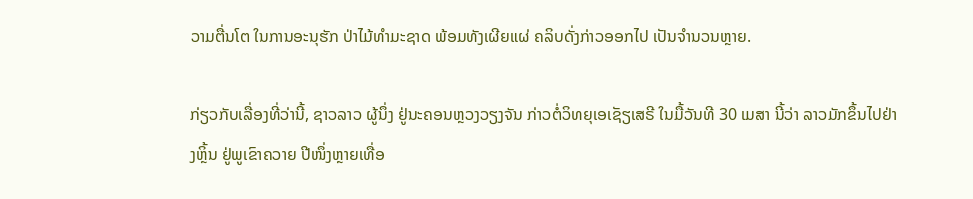ວາມຕື່ນໂຕ ໃນການອະນຸຮັກ ປ່າໄມ້ທຳມະຊາດ ພ້ອມທັງເຜີຍແຜ່ ຄລິບດັ່ງກ່າວອອກໄປ ເປັນຈຳນວນຫຼາຍ.

ກ່ຽວກັບເລື່ອງທີ່ວ່ານີ້, ຊາວລາວ ຜູ້ນຶ່ງ ຢູ່ນະຄອນຫຼວງວຽງຈັນ ກ່າວຕໍ່ວິທຍຸເອເຊັຽເສຣີ ໃນມື້ວັນທີ 30 ເມສາ ນີ້ວ່າ ລາວມັກຂຶ້ນໄປຢ່າງຫຼິ້ນ ຢູ່ພູເຂົາຄວາຍ ປີໜຶ່ງຫຼາຍເທື່ອ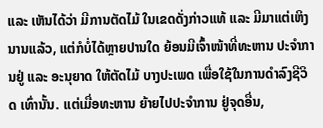ແລະ ເຫັນໄດ້ວ່າ ມີການຕັດໄມ້ ໃນເຂດດັ່ງກ່າວແທ້ ແລະ ມີມາແຕ່ເຫິງນານແລ້ວ, ແຕ່ກໍບໍ່ໄດ້ຫຼາຍປານໃດ ຍ້ອນມີເຈົ້າໜ້າທີ່ທະຫານ ປະຈຳການຢູ່ ແລະ ອະນຸຍາດ ໃຫ້ຕັດໄມ້ ບາງປະເພດ ເພື່ອໃຊ້ໃນການດຳລົງຊີວິດ ເທົ່ານັ້ນ. ແຕ່ເມື່ອທະຫານ ຍ້າຍໄປປະຈຳການ ຢູ່ຈຸດອື່ນ,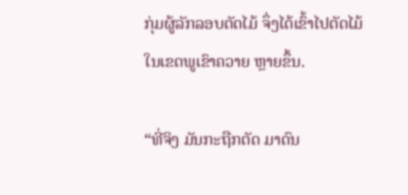ກຸ່ມຜູ້ລັກລອບຕັດໄມ້ ຈຶ່ງໄດ້ເຂົ້າໄປຕັດໄມ້ ໃນເຂດພູເຂົາຄວາຍ ຫຼາຍຂຶ້ນ.

“ທີ່ຈິງ ມັນກະຖືກຕັດ ມາດົນ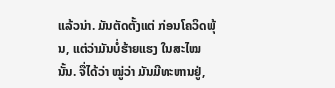ແລ້ວນ່າ. ມັນຕັດຕັ້ງແຕ່ ກ່ອນໂຄວິດພຸ້ນ, ແຕ່ວ່າມັນບໍ່ຮ້າຍແຮງ ໃນສະໄໝນັ້ນ. ຈື່ໄດ້ວ່າ ໝູ່ວ່າ ມັນມີທະຫານຢູ່,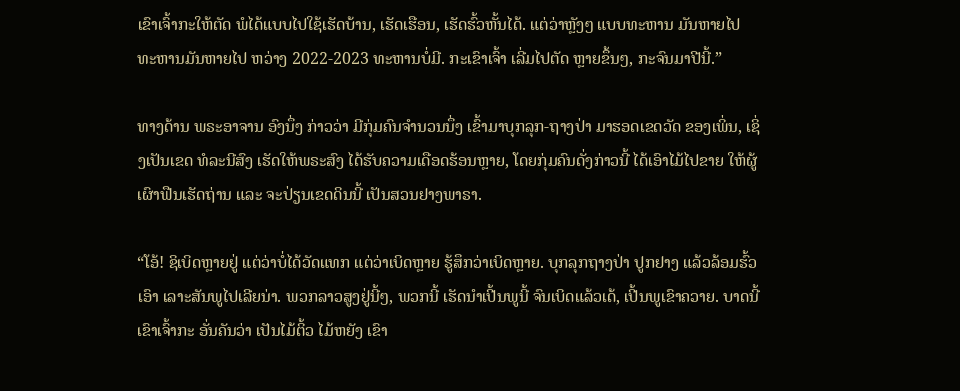ເຂົາເຈົ້າກະໃຫ້ຕັດ ພໍໄດ້ແບບໄປໃຊ້ເຮັດບ້ານ, ເຮັດເຮືອນ, ເຮັດຮົ້ວຫັ້ນໄດ້. ແຕ່ວ່າຫຼັງໆ ແບບທະຫານ ມັນຫາຍໄປ ທະຫານມັນຫາຍໄປ ຫວ່າງ 2022-2023 ທະຫານບໍ່ມີ. ກະເຂົາເຈົ້າ ເລີ່ມໄປຕັດ ຫຼາຍຂຶ້ນໆ, ກະຈົນມາປີນີ້.”

ທາງດ້ານ ພຣະອາຈານ ອົງນຶ່ງ ກ່າວວ່າ ມີກຸ່ມຄົນຈຳນວນນຶ່ງ ເຂົ້າມາບຸກລຸກ-ຖາງປ່າ ມາຮອດເຂດວັດ ຂອງເພິ່ນ, ເຊິ່ງເປັນເຂດ ທໍລະນີສົງ ເຮັດໃຫ້ພຣະສົງ ໄດ້ຮັບຄວາມເດືອດຮ້ອນຫຼາຍ, ໂດຍກຸ່ມຄົນດັ່ງກ່າວນີ້ ໄດ້ເອົາໄມ້ໄປຂາຍ ໃຫ້ຜູ້ເຜົາຟືນເຮັດຖ່ານ ແລະ ຈະປ່ຽນເຂດດິນນີ້ ເປັນສວນຢາງພາຣາ.

“ໂອ້! ຊິເບິດຫຼາຍຢູ່ ແຕ່ວ່າບໍ່ໄດ້ວັດແທກ ແຕ່ວ່າເບິດຫຼາຍ ຮູ້ສຶກວ່າເບິດຫຼາຍ. ບຸກລຸກຖາງປ່າ ປູກຢາງ ແລ້ວລ້ອມຮົ້ວເອົາ ເລາະສັນພູໄປເລີຍນ່າ. ພວກລາວສູງຢູ່ນີ້ໆ, ພວກນີ້ ເຮັດນຳເປີ້ນພູນີ້ ຈົນເບິດແລ້ວເດ້, ເປີ້ນພູເຂົາຄວາຍ. ບາດນີ້ເຂົາເຈົ້າກະ ອັ່ນຄັນວ່າ ເປັນໄມ້ຕິ້ວ ໄມ້ຫຍັງ ເຂົາ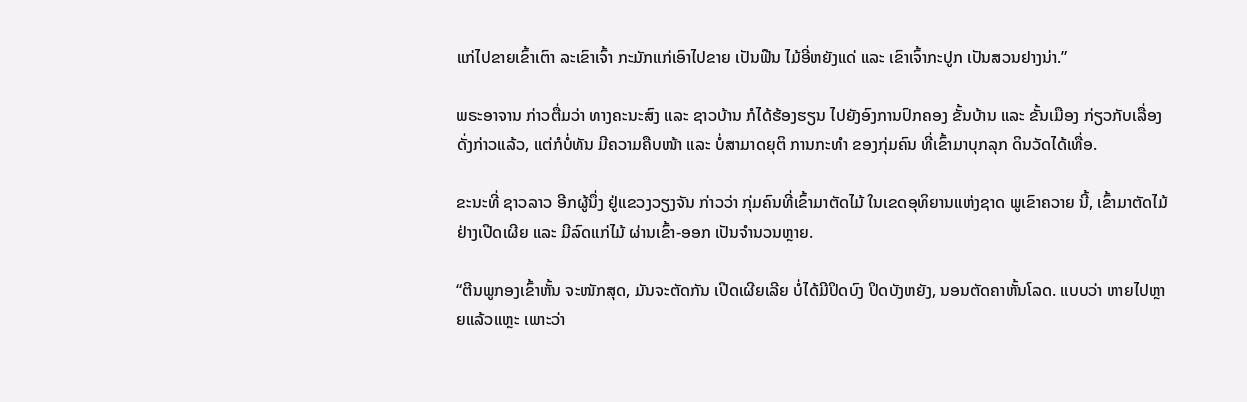ແກ່ໄປຂາຍເຂົ້າເຕົາ ລະເຂົາເຈົ້າ ກະມັກແກ່ເອົາໄປຂາຍ ເປັນຟືນ ໄມ້ອີ່ຫຍັງແດ່ ແລະ ເຂົາເຈົ້າກະປູກ ເປັນສວນຢາງນ່າ.”

ພຣະອາຈານ ກ່າວຕື່ມວ່າ ທາງຄະນະສົງ ແລະ ຊາວບ້ານ ກໍໄດ້ຮ້ອງຮຽນ ໄປຍັງອົງການປົກຄອງ ຂັ້ນບ້ານ ແລະ ຂັ້ນເມືອງ ກ່ຽວກັບເລື່ອງດັ່ງກ່າວແລ້ວ, ແຕ່ກໍບໍ່ທັນ ມີຄວາມຄືບໜ້າ ແລະ ບໍ່ສາມາດຍຸຕິ ການກະທຳ ຂອງກຸ່ມຄົນ ທີ່ເຂົ້າມາບຸກລຸກ ດິນວັດໄດ້ເທື່ອ.

ຂະນະທີ່ ຊາວລາວ ອີກຜູ້ນຶ່ງ ຢູ່ແຂວງວຽງຈັນ ກ່າວວ່າ ກຸ່ມຄົນທີ່ເຂົ້າມາຕັດໄມ້ ໃນເຂດອຸທິຍານແຫ່ງຊາດ ພູເຂົາຄວາຍ ນີ້, ເຂົ້າມາຕັດໄມ້ ຢ່າງເປີດເຜີຍ ແລະ ມີລົດແກ່ໄມ້ ຜ່ານເຂົ້າ-ອອກ ເປັນຈຳນວນຫຼາຍ.

“ຕີນພູກອງເຂົ້າຫັ້ນ ຈະໜັກສຸດ, ມັນຈະຕັດກັນ ເປີດເຜີຍເລີຍ ບໍ່ໄດ້ມີປິດບົງ ປິດບັງຫຍັງ, ນອນຕັດຄາຫັ້ນໂລດ. ແບບວ່າ ຫາຍໄປຫຼາຍແລ້ວແຫຼະ ເພາະວ່າ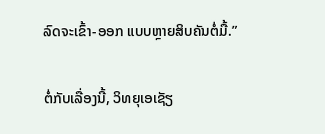ລົດຈະເຂົ້າ-ອອກ ແບບຫຼາຍສິບຄັນຕໍ່ມື້.”

ຕໍ່ກັບເລື່ອງນີ້, ວິທຍຸເອເຊັຽ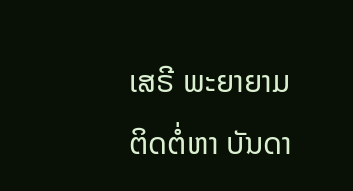ເສຣີ ພະຍາຍາມຕິດຕໍ່ຫາ ບັນດາ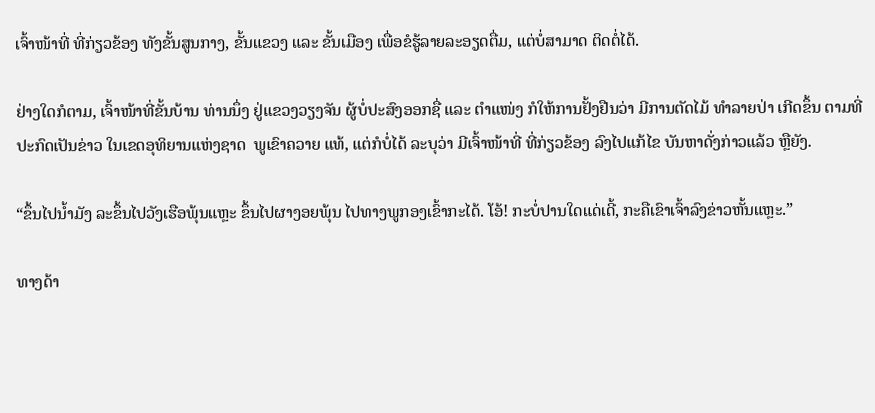ເຈົ້າໜ້າທີ່ ທີ່ກ່ຽວຂ້ອງ ທັງຂັ້ນສູນກາງ, ຂັ້ນແຂວງ ແລະ ຂັ້ນເມືອງ ເພື່ອຂໍຮູ້ລາຍລະອຽດຕື່ມ, ແຕ່ບໍ່ສາມາດ ຕິດຕໍ່ໄດ້.

ຢ່າງໃດກໍຕາມ, ເຈົ້າໜ້າທີ່ຂັ້ນບ້ານ ທ່ານນຶ່ງ ຢູ່ແຂວງວຽງຈັນ ຜູ້ບໍ່ປະສົງອອກຊື່ ແລະ ຕຳແໜ່ງ ກໍໃຫ້ການຢັ້ງຢືນວ່າ ມີການຕັດໄມ້ ທຳລາຍປ່າ ເກີດຂຶ້ນ ຕາມທີ່ປະກົດເປັນຂ່າວ ໃນເຂດອຸທິຍານແຫ່ງຊາດ  ພູເຂົາຄວາຍ ແທ້, ແຕ່ກໍບໍ່ໄດ້ ລະບຸວ່າ ມີເຈົ້າໜ້າທີ່ ທີ່ກ່ຽວຂ້ອງ ລົງໄປແກ້ໄຂ ບັນຫາດັ່ງກ່າວແລ້ວ ຫຼືຍັງ.

“ຂຶ້ນໄປນ້ຳມັງ ລະຂຶ້ນໄປວັງເຮືອພຸ້ນແຫຼະ ຂຶ້ນໄປຜາງອຍພຸ້ນ ໄປທາງພູກອງເຂົ້າກະໄດ້. ໂອ້! ກະບໍ່ປານໃດແດ່ເດີ້, ກະຄືເຂົາເຈົ້າລົງຂ່າວຫັ້ນແຫຼະ.”

ທາງດ້າ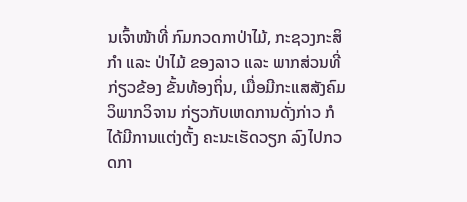ນເຈົ້າໜ້າທີ່ ກົມກວດກາປ່າໄມ້, ກະຊວງກະສິກຳ ແລະ ປ່າໄມ້ ຂອງລາວ ແລະ ພາກສ່ວນທີ່ກ່ຽວຂ້ອງ ຂັ້ນທ້ອງຖິ່ນ, ເມື່ອມີກະແສສັງຄົມ ວິພາກວິຈານ ກ່ຽວກັບເຫດການດັ່ງກ່າວ ກໍໄດ້ມີການແຕ່ງຕັ້ງ ຄະນະເຮັດວຽກ ລົງໄປກວດກາ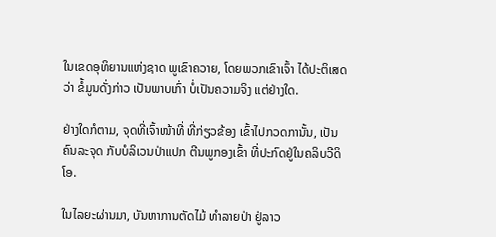ໃນເຂດອຸທິຍານແຫ່ງຊາດ ພູເຂົາຄວາຍ, ໂດຍພວກເຂົາເຈົ້າ ໄດ້ປະຕິເສດວ່າ ຂໍ້ມູນດັ່ງກ່າວ ເປັນພາບເກົ່າ ບໍ່ເປັນຄວາມຈິງ ແຕ່ຢ່າງໃດ.

ຢ່າງໃດກໍຕາມ, ຈຸດທີ່ເຈົ້າໜ້າທີ່ ທີ່ກ່ຽວຂ້ອງ ເຂົ້າໄປກວດການັ້ນ, ເປັນຄົນລະຈຸດ ກັບບໍລິເວນປ່າແປກ ຕີນພູກອງເຂົ້າ ທີ່ປະກົດຢູ່ໃນຄລິບວີດິໂອ.

ໃນໄລຍະຜ່ານມາ, ບັນຫາການຕັດໄມ້ ທຳລາຍປ່າ ຢູ່ລາວ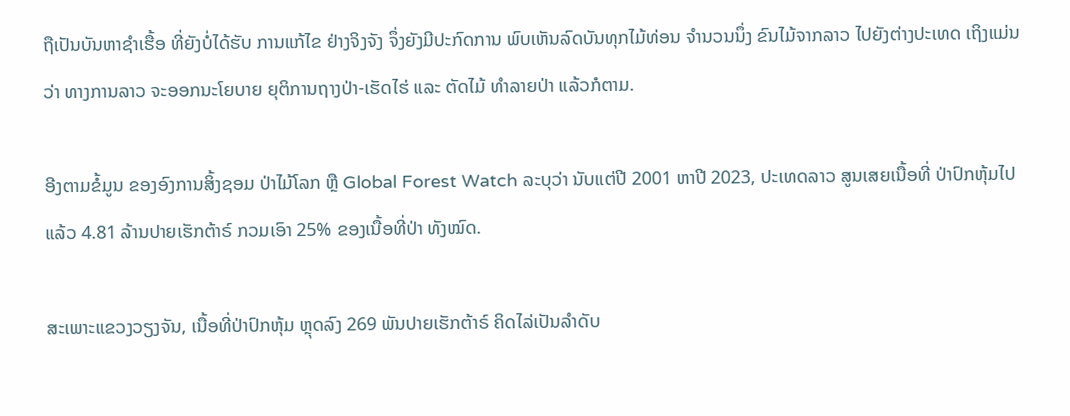ຖືເປັນບັນຫາຊຳເຮື້ອ ທີ່ຍັງບໍ່ໄດ້ຮັບ ການແກ້ໄຂ ຢ່າງຈິງຈັງ ຈຶ່ງຍັງມີປະກົດການ ພົບເຫັນລົດບັນທຸກໄມ້ທ່ອນ ຈຳນວນນຶ່ງ ຂົນໄມ້ຈາກລາວ ໄປຍັງຕ່າງປະເທດ ເຖິງແມ່ນວ່າ ທາງການລາວ ຈະອອກນະໂຍບາຍ ຍຸຕິການຖາງປ່າ-ເຮັດໄຮ່ ແລະ ຕັດໄມ້ ທຳລາຍປ່າ ແລ້ວກໍຕາມ.

ອີງຕາມຂໍ້ມູນ ຂອງອົງການສິ້ງຊອມ ປ່າໄມ້ໂລກ ຫຼື Global Forest Watch ລະບຸວ່າ ນັບແຕ່ປີ 2001 ຫາປີ 2023, ປະເທດລາວ ສູນເສຍເນື້ອທີ່ ປ່າປົກຫຸ້ມໄປແລ້ວ 4.81 ລ້ານປາຍເຮັກຕ້າຣ໌ ກວມເອົາ 25% ຂອງເນື້ອທີ່ປ່າ ທັງໝົດ.

ສະເພາະແຂວງວຽງຈັນ, ເນື້ອທີ່ປ່າປົກຫຸ້ມ ຫຼຸດລົງ 269 ພັນປາຍເຮັກຕ້າຣ໌ ຄິດໄລ່ເປັນລຳດັບ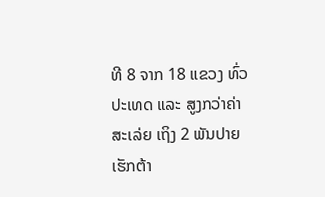ທີ 8 ຈາກ 18 ແຂວງ ທົ່ວປະເທດ ແລະ ສູງກວ່າຄ່າສະເລ່ຍ ເຖິງ 2 ພັນປາຍເຮັກຕ້າ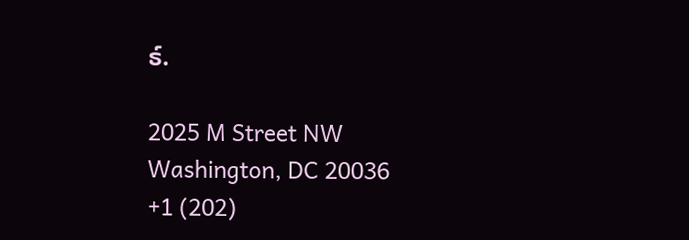ຣ໌.

2025 M Street NW
Washington, DC 20036
+1 (202)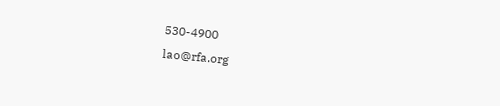530-4900
lao@rfa.org